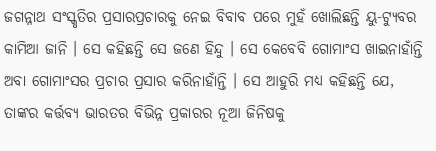ଜଗନ୍ନାଥ ସଂସ୍କୃତିର ପ୍ରସାରପ୍ରଚାରକୁ ନେଇ ବିବାବ ପରେ ମୁହଁ ଖୋଲିଛନ୍ତି ୟୁ-ଟ୍ୟୁବର କାମିଆ ଜାନି । ସେ କହିଛନ୍ତି ସେ ଜଣେ ହିନ୍ଦୁ । ସେ କେବେବି ଗୋମାଂସ ଖାଇନାହାଁନ୍ତି ଅବା ଗୋମାଂସର ପ୍ରଚାର ପ୍ରସାର କରିନାହାଁନ୍ତି । ସେ ଆହୁରି ମଧ୍ୟ କହିଛନ୍ତି ଯେ, ତାଙ୍କର କର୍ତ୍ତବ୍ୟ ଭାରତର ବିଭିନ୍ନ ପ୍ରକାରର ନୂଆ ଜିନିଷକୁ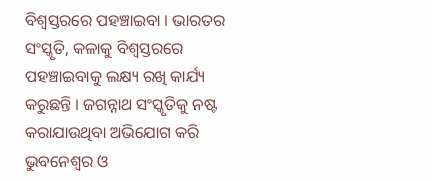ବିଶ୍ୱସ୍ତରରେ ପହଞ୍ଚାଇବା । ଭାରତର ସଂସ୍କୃତି, କଳାକୁ ବିଶ୍ୱସ୍ତରରେ ପହଞ୍ଚାଇବାକୁ ଲକ୍ଷ୍ୟ ରଖି କାର୍ଯ୍ୟ କରୁଛନ୍ତି । ଜଗନ୍ନାଥ ସଂସ୍କୃତିକୁ ନଷ୍ଟ କରାଯାଉଥିବା ଅଭିଯୋଗ କରି ଭୁବନେଶ୍ୱର ଓ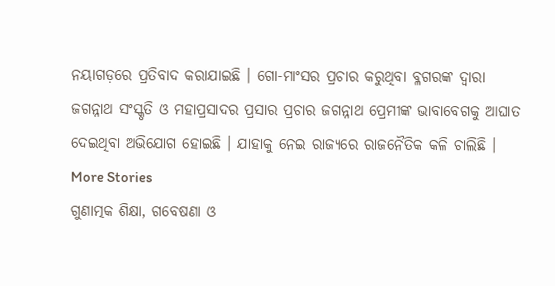ନୟାଗଡ଼ରେ ପ୍ରତିବାଦ କରାଯାଇଛି । ଗୋ-ମାଂସର ପ୍ରଚାର କରୁଥିବା ବ୍ଳଗରଙ୍କ ଦ୍ୱାରା ଜଗନ୍ନାଥ ସଂସ୍କୃତି ଓ ମହାପ୍ରସାଦର ପ୍ରସାର ପ୍ରଚାର ଜଗନ୍ନାଥ ପ୍ରେମୀଙ୍କ ଭାବାବେଗକୁ ଆଘାତ ଦେଇଥିବା ଅଭିଯୋଗ ହୋଇଛି । ଯାହାକୁ ନେଇ ରାଜ୍ୟରେ ରାଜନୈତିକ କଳି ଚାଲିଛି ।
More Stories
ଗୁଣାତ୍ମକ ଶିକ୍ଷା, ଗବେଷଣା ଓ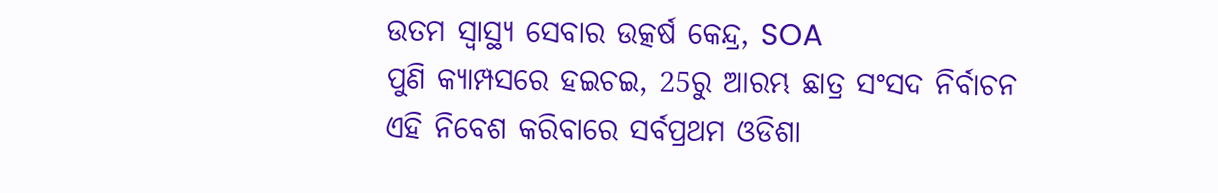ଉତମ ସ୍ୱାସ୍ଥ୍ୟ ସେବାର ଉତ୍କର୍ଷ କେନ୍ଦ୍ର, SOA
ପୁଣି କ୍ୟାମ୍ପସରେ ହଇଚଇ, 25ରୁ ଆରମ୍ଭ ଛାତ୍ର ସଂସଦ ନିର୍ବାଚନ
ଏହି ନିବେଶ କରିବାରେ ସର୍ବପ୍ରଥମ ଓଡିଶା